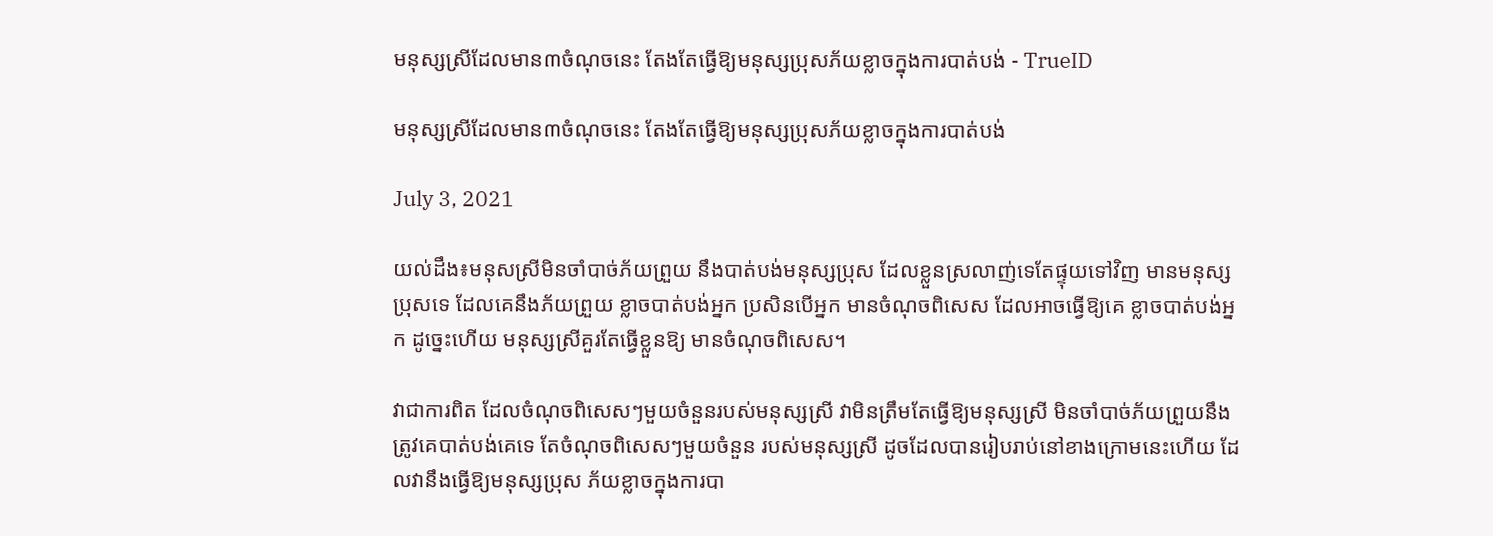មនុស្សស្រីដែលមាន៣ចំណុចនេះ តែងតែធ្វើឱ្យមនុស្សប្រុសភ័យខ្លាចក្នុងការបាត់បង់ - TrueID

មនុស្សស្រីដែលមាន៣ចំណុចនេះ តែងតែធ្វើឱ្យមនុស្សប្រុសភ័យខ្លាចក្នុងការបាត់បង់

July 3, 2021

យល់ដឹង៖មនុសស្រីមិនចាំបាច់ភ័យព្រួយ នឹងបាត់បង់មនុស្សប្រុស ដែលខ្លួនស្រលាញ់ទេតែផ្ទុយទៅវិញ មានមនុស្សប្រុសទេ ដែលគេនឹងភ័យព្រួយ ខ្លាចបាត់បង់អ្នក ប្រសិនបើអ្នក មានចំណុចពិសេស ដែលអាចធ្វើឱ្យគេ ខ្លាចបាត់បង់អ្នក ដូច្នេះហើយ មនុស្សស្រីគួរតែធ្វើខ្លួនឱ្យ មានចំណុចពិសេស។

វាជាការពិត ដែលចំណុចពិសេសៗមួយចំនួនរបស់មនុស្សស្រី វាមិនត្រឹមតែធ្វើឱ្យមនុស្សស្រី មិនចាំបាច់ភ័យព្រួយនឹងត្រូវគេបាត់បង់គេទេ តែចំណុចពិសេសៗមួយចំនួន របស់មនុស្សស្រី ដូចដែលបានរៀបរាប់នៅខាងក្រោមនេះហើយ ដែលវានឹងធ្វើឱ្យមនុស្សប្រុស ភ័យខ្លាចក្នុងការបា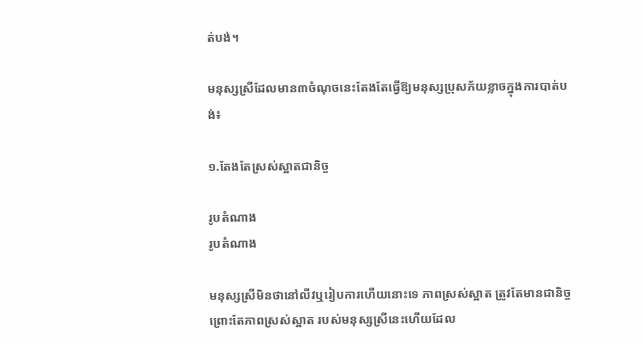ត់បង់។

មនុស្សស្រីដែលមាន៣ចំណុចនេះតែងតែធ្វើឱ្យមនុស្សប្រុសភ័យខ្លាចក្នុងការបាត់បង់៖

១.តែងតែស្រស់ស្អាតជានិច្ច

រូបតំណាង
រូបតំណាង

មនុស្សស្រីមិនថានៅលីវឬរៀបការហើយនោះទេ ភាពស្រស់ស្អាត ត្រូវតែមានជានិច្ច ព្រោះតែភាពស្រស់ស្អាត របស់មនុស្សស្រីនេះហើយដែល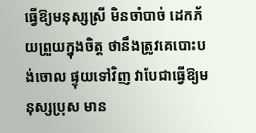ធ្វើឱ្យមនុស្សស្រី មិនចាំបាច់ ដេកភ័យព្រួយក្នុងចិត្ត ថានឹងត្រូវគេបោះបង់ចោល ផ្ទុយទៅវិញ វាបែជាធ្វើឱ្យមនុស្សប្រុស មាន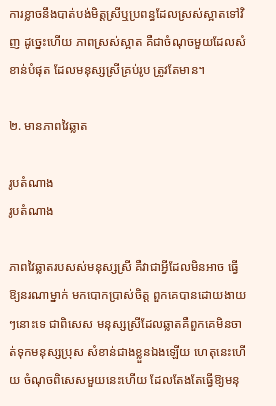ការខ្លាចនឹងបាត់បង់មិត្តស្រីឬប្រពន្ធដែលស្រស់ស្អាតទៅវិញ ដូច្នេះហើយ ភាពស្រស់ស្អាត គឺជាចំណុចមួយដែលសំខាន់បំផុត ដែលមនុស្សស្រីគ្រប់រូប ត្រូវតែមាន។

២. មានភាពវៃឆ្លាត

រូបតំណាង
រូបតំណាង

ភាពវៃឆ្លាតរបសស់មនុស្សស្រី គឺវាជាអ្វីដែលមិនអាច ធ្វើឱ្យនរណាម្នាក់ មកបោកប្រាស់ចិត្ត ពួកគេបានដោយងាយៗនោះទេ ជាពិសេស មនុស្សស្រីដែលឆ្លាតគឺពួកគេមិនចាត់ទុកមនុស្សប្រុស សំខាន់ជាងខ្លួនឯងឡើយ ហេតុនេះហើយ ចំណុចពិសេសមួយនេះហើយ ដែលតែងតែធ្វើឱ្យមនុ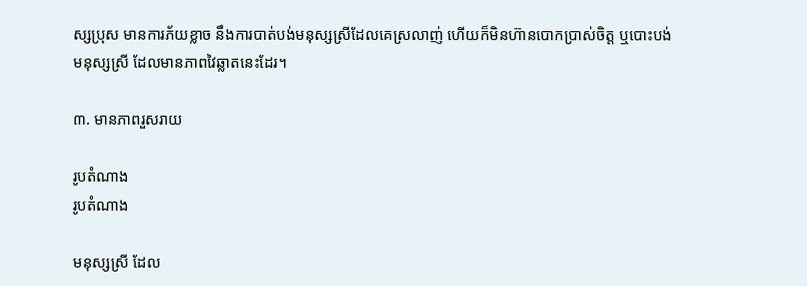ស្សប្រុស មានការភ័យខ្លាច នឹងការបាត់បង់មនុស្សស្រីដែលគេស្រលាញ់ ហើយក៏មិនហ៊ានបោកប្រាស់ចិត្ត ឬបោះបង់មនុស្សស្រី ដែលមានភាពវៃឆ្លាតនេះដែរ។

៣. មានភាពរួសរាយ

រូបតំណាង
រូបតំណាង

មនុស្សស្រី ដែល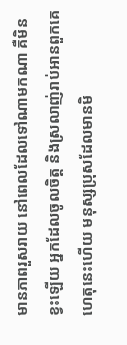មានភាពរួសរាយ នៅពេលដែលទៅណាមកណា គឺមិនខ្វះឡើយ អ្នកដែលចូលចិត្ត និងស្រលាញ់រាប់អានពួកគេ ហេតុនេះហើយ មនុស្សប្រុសដែលមានមិ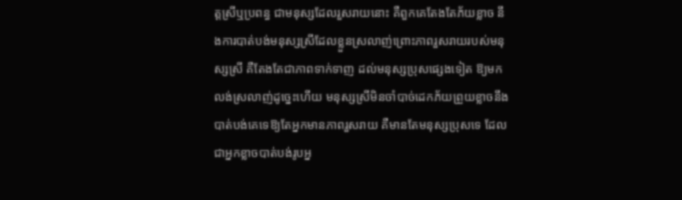ត្តស្រីឬប្រពន្ធ ជាមនុស្សដែលរួសរាយនោះ គឺពួកគេតែងតែភ័យខ្លាច នឹងការបាត់បង់មនុស្សស្រីដែលខ្លួនស្រលាញ់ព្រោះភាពរួសរាយរបស់មនុស្សស្រី គឺតែងតែជាភាពទាក់ទាញ ដល់មនុស្សប្រុសផ្សេងទៀត ឱ្យមកលង់ស្រលាញ់ដូច្នេះហើយ មនុស្សស្រីមិនចាំបាច់ដេកភ័យព្រួយខ្លាចនឹងបាត់បង់គេទេឱ្យតែអ្នកមានភាពរួសរាយ គឺមានតែមនុស្សប្រុសទេ ដែលជាអ្នកខ្លាចបាត់បង់រូបអ្ន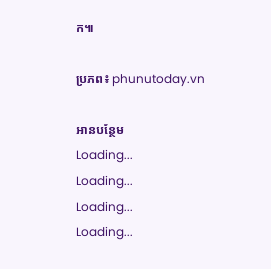ក៕

ប្រភព៖ phunutoday.vn

អានបន្ថែម
Loading...
Loading...
Loading...
Loading...